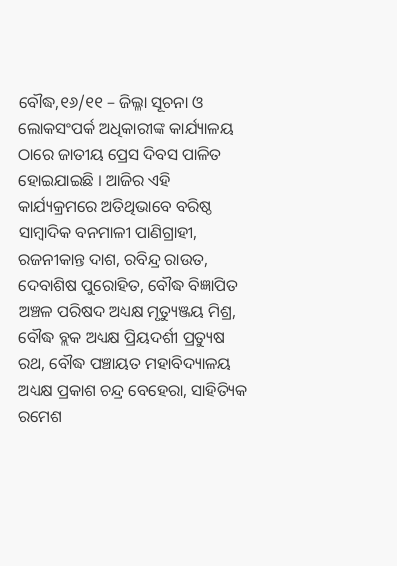ବୌଦ୍ଧ,୧୬/୧୧ – ଜିଲ୍ଳା ସୂଚନା ଓ ଲୋକସଂପର୍କ ଅଧିକାରୀଙ୍କ କାର୍ଯ୍ୟାଳୟ ଠାରେ ଜାତୀୟ ପ୍ରେସ ଦିବସ ପାଳିତ ହୋଇଯାଇଛି । ଆଜିର ଏହି କାର୍ଯ୍ୟକ୍ରମରେ ଅତିଥିଭାବେ ବରିଷ୍ଠ ସାମ୍ବାଦିକ ବନମାଳୀ ପାଣିଗ୍ରାହୀ, ରଜନୀକାନ୍ତ ଦାଶ, ରବିନ୍ଦ୍ର ରାଉତ, ଦେବାଶିଷ ପୁରୋହିତ, ବୌଦ୍ଧ ବିଜ୍ଞାପିତ ଅଞ୍ଚଳ ପରିଷଦ ଅଧ୍ୟକ୍ଷ ମୃତ୍ୟୁଞ୍ଜୟ ମିଶ୍ର, ବୌଦ୍ଧ ବ୍ଲକ ଅଧ୍ୟକ୍ଷ ପ୍ରିୟଦର୍ଶୀ ପ୍ରତ୍ୟୁଷ ରଥ, ବୌଦ୍ଧ ପଞ୍ଚାୟତ ମହାବିଦ୍ୟାଳୟ ଅଧ୍ୟକ୍ଷ ପ୍ରକାଶ ଚନ୍ଦ୍ର ବେହେରା, ସାହିତ୍ୟିକ ରମେଶ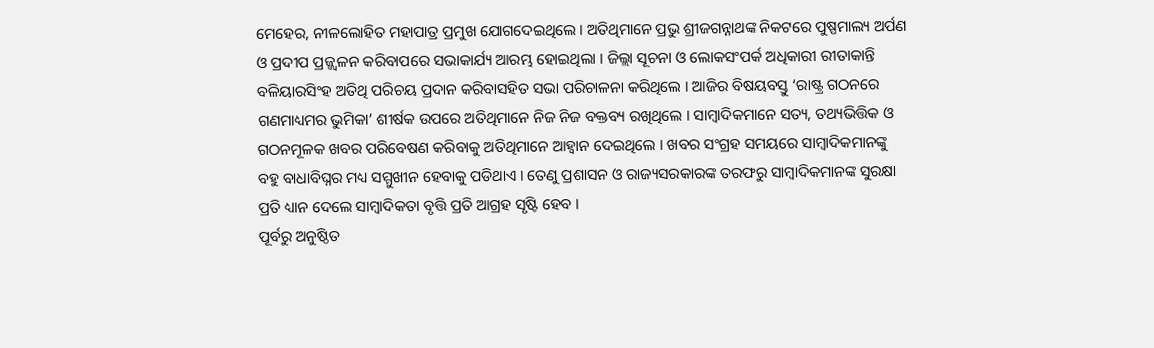ମେହେର, ନୀଳଲୋହିତ ମହାପାତ୍ର ପ୍ରମୁଖ ଯୋଗଦେଇଥିଲେ । ଅତିଥିମାନେ ପ୍ରଭୁ ଶ୍ରୀଜଗନ୍ନାଥଙ୍କ ନିକଟରେ ପୁଷ୍ପମାଲ୍ୟ ଅର୍ପଣ ଓ ପ୍ରଦୀପ ପ୍ରଜ୍ଜ୍ୱଳନ କରିବାପରେ ସଭାକାର୍ଯ୍ୟ ଆରମ୍ଭ ହୋଇଥିଲା । ଜିଲ୍ଲା ସୂଚନା ଓ ଲୋକସଂପର୍କ ଅଧିକାରୀ ରୀତାକାନ୍ତି ବଳିୟାରସିଂହ ଅତିଥି ପରିଚୟ ପ୍ରଦାନ କରିବାସହିତ ସଭା ପରିଚାଳନା କରିଥିଲେ । ଆଜିର ବିଷୟବସ୍ତୁ ‘ରାଷ୍ଟ୍ର ଗଠନରେ ଗଣମାଧ୍ୟମର ଭୁମିକା’ ଶୀର୍ଷକ ଉପରେ ଅତିଥିମାନେ ନିଜ ନିଜ ବକ୍ତବ୍ୟ ରଖିଥିଲେ । ସାମ୍ବାଦିକମାନେ ସତ୍ୟ, ତଥ୍ୟଭିତ୍ତିକ ଓ ଗଠନମୂଳକ ଖବର ପରିବେଷଣ କରିବାକୁ ଅତିଥିମାନେ ଆହ୍ୱାନ ଦେଇଥିଲେ । ଖବର ସଂଗ୍ରହ ସମୟରେ ସାମ୍ବାଦିକମାନଙ୍କୁ ବହୁ ବାଧାବିଘ୍ନର ମଧ୍ୟ ସମ୍ମୁଖୀନ ହେବାକୁ ପଡିଥାଏ । ତେଣୁ ପ୍ରଶାସନ ଓ ରାଜ୍ୟସରକାରଙ୍କ ତରଫରୁ ସାମ୍ବାଦିକମାନଙ୍କ ସୁରକ୍ଷା ପ୍ରତି ଧ୍ୟାନ ଦେଲେ ସାମ୍ବାଦିକତା ବୃତ୍ତି ପ୍ରତି ଆଗ୍ରହ ସୃଷ୍ଟି ହେବ ।
ପୂର୍ବରୁ ଅନୁଷ୍ଠିତ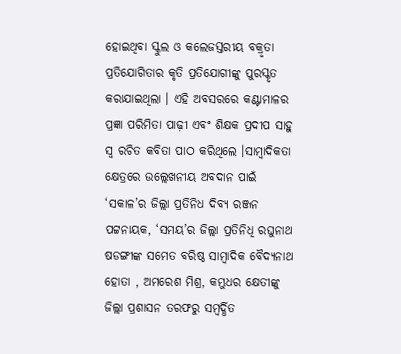ହୋଇଥିବା ସ୍କୁଲ ଓ କଲେଜସ୍ତରୀୟ ବକ୍ରୃତା ପ୍ରତିଯୋଗିତାର କୃତି ପ୍ରତିଯୋଗୀଙ୍କୁ ପୁରସ୍କୃତ କରାଯାଇଥିଲା । ଏହି ଅବସରରେ କଣ୍ଟାମାଳର ପ୍ରଜ୍ଞା ପରିମିତା ପାଢ଼ୀ ଏବଂ ଶିକ୍ଷକ ପ୍ରଦୀପ ସାହୁ ସ୍ୱ ରଚିତ କବିତା ପାଠ କରିଥିଲେ ।ସାମ୍ବାଦିକତା କ୍ଷେତ୍ରରେ ଉଲ୍ଲେଖନୀୟ ଅବଦାନ ପାଇଁ ‘ସକାଳ’ର ଜିଲ୍ଲା ପ୍ରତିନିଧ ଦିବ୍ୟ ରଞ୍ଜନ ପଟ୍ଟନାୟକ, ‘ସମୟ’ର ଜିଲ୍ଲା ପ୍ରତିନିଧି ରଘୁନାଥ ଷଡଙ୍ଗୀଙ୍କ ସମେତ ବରିଷ୍ଠ ସାମ୍ବାଦିକ ବୈଦ୍ୟନାଥ ହୋତା , ଅମରେଶ ମିଶ୍ର, କମ୍ଭୁଧର କ୍ଷେତୀଙ୍କୁ ଜିଲ୍ଲା ପ୍ରଶାସନ ତରଫରୁ ସମ୍ବର୍ଦ୍ଧିତ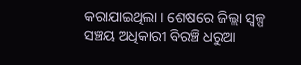କରାଯାଇଥିଲା । ଶେଷରେ ଜିଲ୍ଲା ସ୍ୱଳ୍ପ ସଞ୍ଚୟ ଅଧିକାରୀ ବିରଞ୍ଚି ଧରୁଆ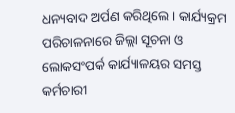ଧନ୍ୟବାଦ ଅର୍ପଣ କରିଥିଲେ । କାର୍ଯ୍ୟକ୍ରମ ପରିଚାଳନାରେ ଜିଲ୍ଲା ସୂଚନା ଓ ଲୋକସଂପର୍କ କାର୍ଯ୍ୟାଳୟର ସମସ୍ତ କର୍ମଚାରୀ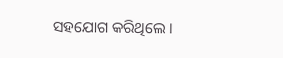ସହଯୋଗ କରିଥିଲେ ।